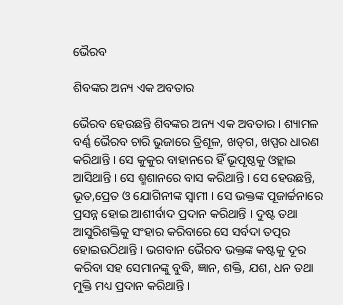ଭୈରବ

ଶିବଙ୍କର ଅନ୍ୟ ଏକ ଅବତାର

ଭୈରବ ହେଉଛନ୍ତି ଶିବଙ୍କର ଅନ୍ୟ ଏକ ଅବତାର । ଶ୍ୟାମଳ ବର୍ଣ୍ଣ ଭୈରବ ଚାରି ଭୁଜାରେ ତ୍ରିଶୂଳ, ଖଡ୍‌ଗ, ଖପ୍ପର ଧାରଣ କରିଥାନ୍ତି । ସେ କୁକୁର ବାହାନରେ ହିଁ ଭୂପୃଷ୍ଠକୁ ଓହ୍ଲାଇ ଆସିଥାନ୍ତି । ସେ ଶ୍ମଶାନରେ ବାସ କରିଥାନ୍ତି । ସେ ହେଉଛନ୍ତି, ଭୂତ,ପ୍ରେତ ଓ ଯୋଗିନୀଙ୍କ ସ୍ୱାମୀ । ସେ ଭକ୍ତଙ୍କ ପୂଜାର୍ଚ୍ଚନାରେ ପ୍ରସନ୍ନ ହୋଇ ଆଶୀର୍ବାଦ ପ୍ରଦାନ କରିଥାନ୍ତି । ଦୁଷ୍ଟ ତଥା ଆସୁରିଶକ୍ତିକୁ ସଂହାର କରିବାରେ ସେ ସର୍ବଦା ତତ୍ପର ହୋଇଉଠିଥାନ୍ତି । ଭଗବାନ ଭୈରବ ଭକ୍ତଙ୍କ କଷ୍ଟକୁ ଦୂର କରିବା ସହ ସେମାନଙ୍କୁ ବୁଦ୍ଧି, ଜ୍ଞାନ, ଶକ୍ତି, ଯଶ, ଧନ ତଥା ମୁକ୍ତି ମଧ୍ୟ ପ୍ରଦାନ କରିଥାନ୍ତି ।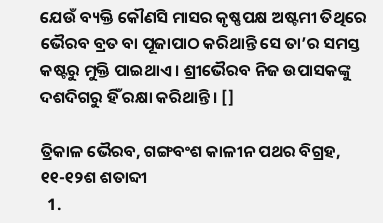ଯେଉଁ ବ୍ୟକ୍ତି କୌଣସି ମାସର କୃଷ୍ଣପକ୍ଷ ଅଷ୍ଟମୀ ତିଥିରେ ଭୈରବ ବ୍ରତ ବା ପୂଜାପାଠ କରିଥାନ୍ତି ସେ ତା’ର ସମସ୍ତ କଷ୍ଟରୁ ମୁକ୍ତି ପାଇଥାଏ । ଶ୍ରୀଭୈରବ ନିଜ ଉପାସକଙ୍କୁ ଦଶଦିଗରୁ ହିଁ ରକ୍ଷା କରିଥାନ୍ତି । []

ତ୍ରିକାଳ ଭୈରବ, ଗଙ୍ଗବଂଶ କାଳୀନ ପଥର ବିଗ୍ରହ, ୧୧-୧୨ଶ ଶତାବ୍ଦୀ
  1.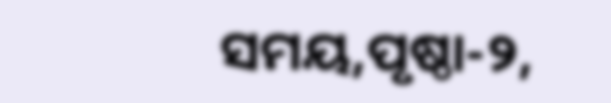ସମୟ,ପୃଷ୍ଠା-୨,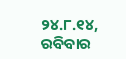୨୪.୮.୧୪, ରବିବାର